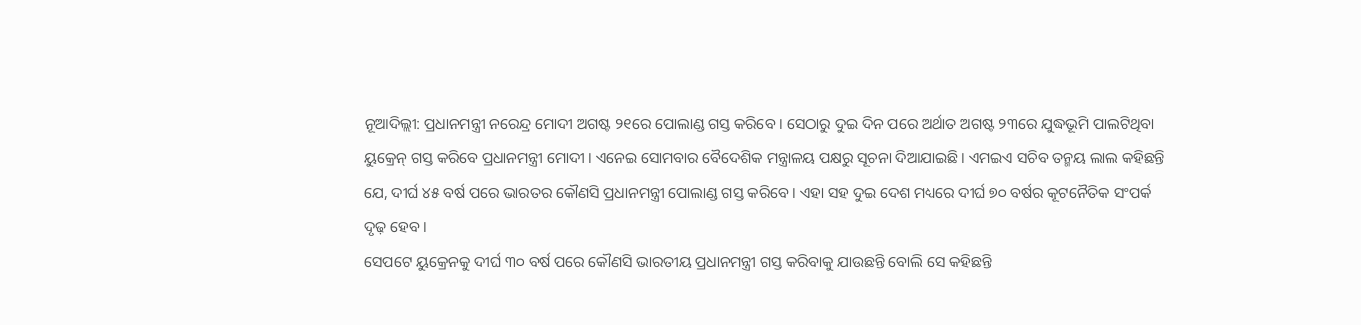ନୂଆଦିଲ୍ଲୀ: ପ୍ରଧାନମନ୍ତ୍ରୀ ନରେନ୍ଦ୍ର ମୋଦୀ ଅଗଷ୍ଟ ୨୧ରେ ପୋଲାଣ୍ଡ ଗସ୍ତ କରିବେ । ସେଠାରୁ ଦୁଇ ଦିନ ପରେ ଅର୍ଥାତ ଅଗଷ୍ଟ ୨୩ରେ ଯୁଦ୍ଧଭୂମି ପାଲଟିଥିବା ୟୁକ୍ରେନ୍ ଗସ୍ତ କରିବେ ପ୍ରଧାନମନ୍ତ୍ରୀ ମୋଦୀ । ଏନେଇ ସୋମବାର ବୈଦେଶିକ ମନ୍ତ୍ରାଳୟ ପକ୍ଷରୁ ସୂଚନା ଦିଆଯାଇଛି । ଏମଇଏ ସଚିବ ତନ୍ମୟ ଲାଲ କହିଛନ୍ତି ଯେ, ଦୀର୍ଘ ୪୫ ବର୍ଷ ପରେ ଭାରତର କୌଣସି ପ୍ରଧାନମନ୍ତ୍ରୀ ପୋଲାଣ୍ଡ ଗସ୍ତ କରିବେ । ଏହା ସହ ଦୁଇ ଦେଶ ମଧ୍ୟରେ ଦୀର୍ଘ ୭୦ ବର୍ଷର କୂଟନୈତିକ ସଂପର୍କ ଦୃଢ଼ ହେବ ।
ସେପଟେ ୟୁକ୍ରେନକୁ ଦୀର୍ଘ ୩୦ ବର୍ଷ ପରେ କୌଣସି ଭାରତୀୟ ପ୍ରଧାନମନ୍ତ୍ରୀ ଗସ୍ତ କରିବାକୁ ଯାଉଛନ୍ତି ବୋଲି ସେ କହିଛନ୍ତି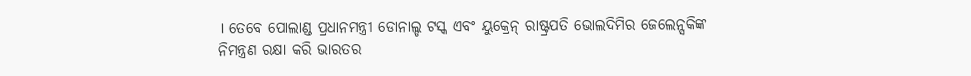। ତେବେ ପୋଲାଣ୍ଡ ପ୍ରଧାନମନ୍ତ୍ରୀ ଡୋନାଲ୍ଡ ଟସ୍କ ଏବଂ ୟୁକ୍ରେନ୍ ରାଷ୍ଟ୍ରପତି ଭୋଲଦିମିର ଜେଲେନ୍ସକିଙ୍କ ନିମନ୍ତ୍ରଣ ରକ୍ଷା କରି ଭାରତର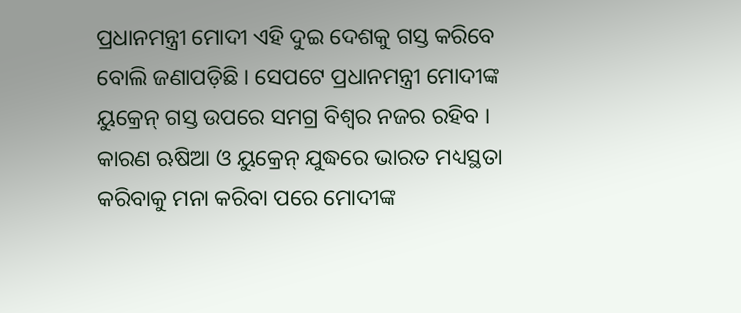ପ୍ରଧାନମନ୍ତ୍ରୀ ମୋଦୀ ଏହି ଦୁଇ ଦେଶକୁ ଗସ୍ତ କରିବେ ବୋଲି ଜଣାପଡ଼ିଛି । ସେପଟେ ପ୍ରଧାନମନ୍ତ୍ରୀ ମୋଦୀଙ୍କ ୟୁକ୍ରେନ୍ ଗସ୍ତ ଉପରେ ସମଗ୍ର ବିଶ୍ବର ନଜର ରହିବ । କାରଣ ଋଷିଆ ଓ ୟୁକ୍ରେନ୍ ଯୁଦ୍ଧରେ ଭାରତ ମଧ୍ୟସ୍ଥତା କରିବାକୁ ମନା କରିବା ପରେ ମୋଦୀଙ୍କ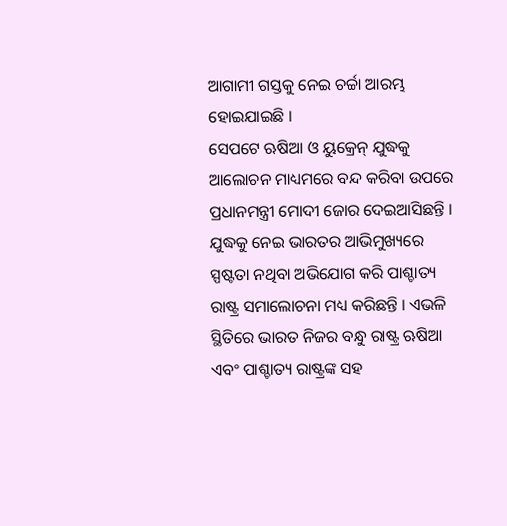ଆଗାମୀ ଗସ୍ତକୁ ନେଇ ଚର୍ଚ୍ଚା ଆରମ୍ଭ ହୋଇଯାଇଛି ।
ସେପଟେ ଋଷିଆ ଓ ୟୁକ୍ରେନ୍ ଯୁଦ୍ଧକୁ ଆଲୋଚନ ମାଧ୍ୟମରେ ବନ୍ଦ କରିବା ଉପରେ ପ୍ରଧାନମନ୍ତ୍ରୀ ମୋଦୀ ଜୋର ଦେଇଆସିଛନ୍ତି । ଯୁଦ୍ଧକୁ ନେଇ ଭାରତର ଆଭିମୁଖ୍ୟରେ ସ୍ପଷ୍ଟତା ନଥିବା ଅଭିଯୋଗ କରି ପାଶ୍ଚାତ୍ୟ ରାଷ୍ଟ୍ର ସମାଲୋଚନା ମଧ୍ୟ କରିଛନ୍ତି । ଏଭଳି ସ୍ଥିତିରେ ଭାରତ ନିଜର ବନ୍ଧୁ ରାଷ୍ଟ୍ର ଋଷିଆ ଏବଂ ପାଶ୍ଚାତ୍ୟ ରାଷ୍ଟ୍ରଙ୍କ ସହ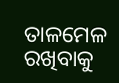ତାଳମେଳ ରଖିବାକୁ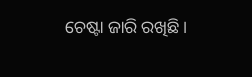ଚେଷ୍ଟା ଜାରି ରଖିଛି ।